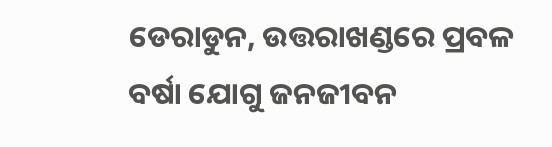ଡେରାଡୁନ, ଉତ୍ତରାଖଣ୍ଡରେ ପ୍ରବଳ ବର୍ଷା ଯୋଗୁ ଜନଜୀବନ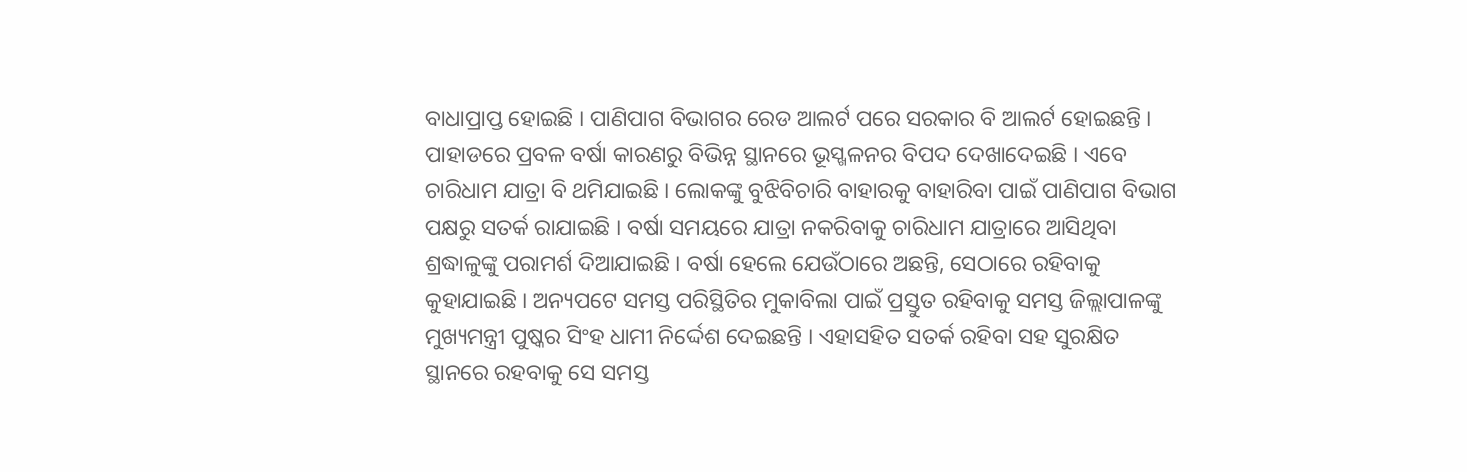ବାଧାପ୍ରାପ୍ତ ହୋଇଛି । ପାଣିପାଗ ବିଭାଗର ରେଡ ଆଲର୍ଟ ପରେ ସରକାର ବି ଆଲର୍ଟ ହୋଇଛନ୍ତି । ପାହାଡରେ ପ୍ରବଳ ବର୍ଷା କାରଣରୁ ବିଭିନ୍ନ ସ୍ଥାନରେ ଭୂସ୍ଖଳନର ବିପଦ ଦେଖାଦେଇଛି । ଏବେ ଚାରିଧାମ ଯାତ୍ରା ବି ଥମିଯାଇଛି । ଲୋକଙ୍କୁ ବୁଝିବିଚାରି ବାହାରକୁ ବାହାରିବା ପାଇଁ ପାଣିପାଗ ବିଭାଗ ପକ୍ଷରୁ ସତର୍କ ରାଯାଇଛି । ବର୍ଷା ସମୟରେ ଯାତ୍ରା ନକରିବାକୁ ଚାରିଧାମ ଯାତ୍ରାରେ ଆସିଥିବା ଶ୍ରଦ୍ଧାଳୁଙ୍କୁ ପରାମର୍ଶ ଦିଆଯାଇଛି । ବର୍ଷା ହେଲେ ଯେଉଁଠାରେ ଅଛନ୍ତି, ସେଠାରେ ରହିବାକୁ କୁହାଯାଇଛି । ଅନ୍ୟପଟେ ସମସ୍ତ ପରିସ୍ଥିତିର ମୁକାବିଲା ପାଇଁ ପ୍ରସ୍ତୁତ ରହିବାକୁ ସମସ୍ତ ଜିଲ୍ଲାପାଳଙ୍କୁ ମୁଖ୍ୟମନ୍ତ୍ରୀ ପୁଷ୍କର ସିଂହ ଧାମୀ ନିର୍ଦ୍ଦେଶ ଦେଇଛନ୍ତି । ଏହାସହିତ ସତର୍କ ରହିବା ସହ ସୁରକ୍ଷିତ ସ୍ଥାନରେ ରହବାକୁ ସେ ସମସ୍ତ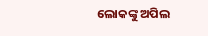ଲୋକଙ୍କୁ ଅପିଲ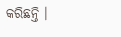କରିଛନ୍ତି ।